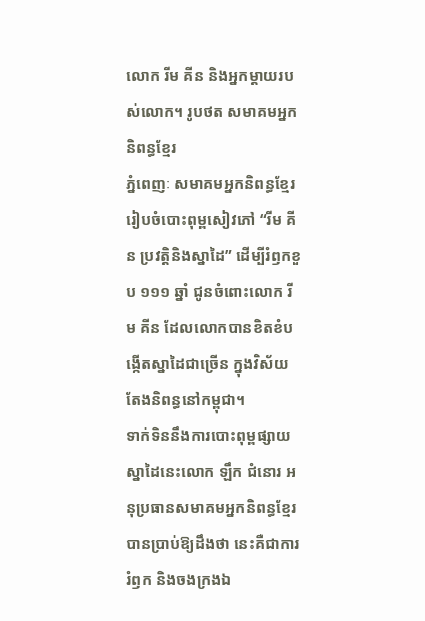លោក រីម គីន និងអ្នកម្តាយរបស់លោក។ រូបថត សមាគមអ្នកនិពន្ធខ្មែរ
ភ្នំពេញៈ សមាគមអ្នកនិពន្ធខ្មែររៀបចំបោះពុម្ពសៀវភៅ “រីម គីន ប្រវត្តិនិងស្នាដៃ” ដើម្បីរំឭកខួប ១១១ ឆ្នាំ ជូនចំពោះលោក រីម គីន ដែលលោកបានខិតខំបង្កើតស្នាដៃជាច្រើន ក្នុងវិស័យតែងនិពន្ធនៅកម្ពុជា។
ទាក់ទិននឹងការបោះពុម្ពផ្សាយស្នាដៃនេះលោក ឡឹក ជំនោរ អនុប្រធានសមាគមអ្នកនិពន្ធខ្មែរបានប្រាប់ឱ្យដឹងថា នេះគឺជាការរំឭក និងចងក្រងឯ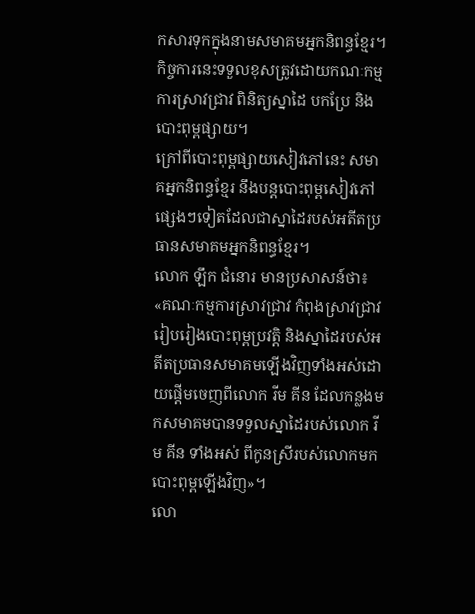កសារទុកក្នុងនាមសមាគមអ្នកនិពន្ធខ្មែរ។ កិច្ចការនេះទទួលខុសត្រូវដោយកណៈកម្មការស្រាវជ្រាវ ពិនិត្យស្នាដៃ បកប្រែ និងបោះពុម្ពផ្សាយ។
ក្រៅពីបោះពុម្ពផ្សាយសៀវភៅនេះ សមាគអ្នកនិពន្ធខ្មែរ នឹងបន្តបោះពុម្ពសៀវភៅផ្សេងៗទៀតដែលជាស្នាដៃរបស់អតីតប្រធានសមាគមអ្នកនិពន្ធខ្មែរ។
លោក ឡឹក ជំនោរ មានប្រសាសន៍ថា៖ «គណៈកម្មការស្រាវជ្រាវ កំពុងស្រាវជ្រាវរៀបរៀងបោះពុម្ពប្រវត្តិ និងស្នាដៃរបស់អតីតប្រធានសមាគមឡើងវិញទាំងអស់ដោយផ្ដើមចេញពីលោក រីម គីន ដែលកន្លងមកសមាគមបានទទួលស្នាដៃរបស់លោក រីម គីន ទាំងអស់ ពីកូនស្រីរបស់លោកមកបោះពុម្ពឡើងវិញ»។
លោ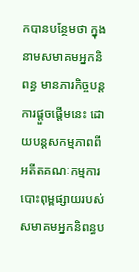កបានបន្ថែមថា ក្នុងនាមសមាគមអ្នកនិពន្ធ មានភារកិច្ចបន្តការផ្ដួចផ្ដើមនេះ ដោយបន្តសកម្មភាពពីអតីតគណៈកម្មការបោះពុម្ពផ្សាយរបស់សមាគមអ្នកនិពន្ធប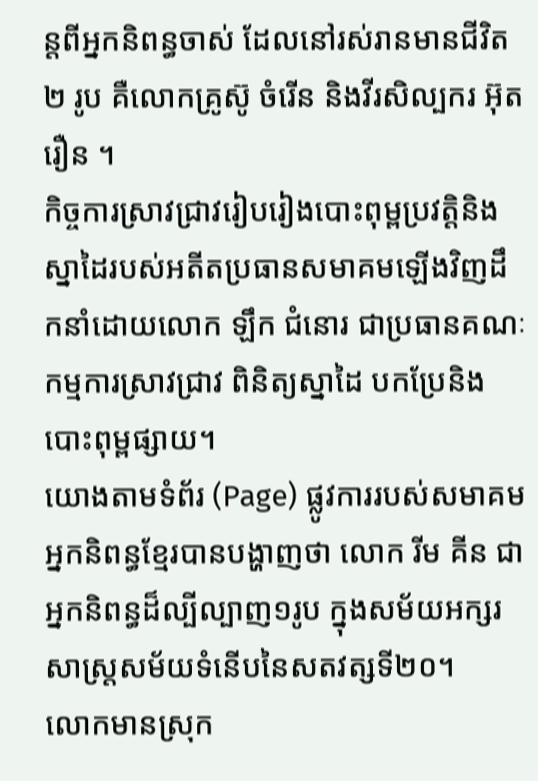ន្តពីអ្នកនិពន្ធចាស់ ដែលនៅរស់រានមានជីវិត ២ រូប គឺលោកគ្រូស៊ូ ចំរើន និងវីរសិល្បករ អ៊ុត រឿន ។
កិច្ចការស្រាវជ្រាវរៀបរៀងបោះពុម្ពប្រវត្តិនិងស្នាដៃរបស់អតីតប្រធានសមាគមឡើងវិញដឹកនាំដោយលោក ឡឹក ជំនោរ ជាប្រធានគណៈកម្មការស្រាវជ្រាវ ពិនិត្យស្នាដៃ បកប្រែនិងបោះពុម្ពផ្សាយ។
យោងតាមទំព័រ (Page) ផ្លូវការរបស់សមាគមអ្នកនិពន្ធខ្មែរបានបង្ហាញថា លោក រីម គីន ជាអ្នកនិពន្ធដ៏ល្បីល្បាញ១រូប ក្នុងសម័យអក្សរសាស្ត្រសម័យទំនើបនៃសតវត្សទី២០។
លោកមានស្រុក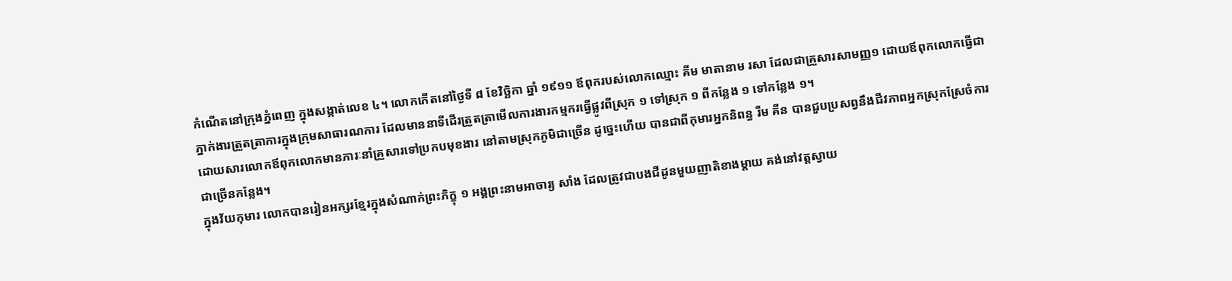កំណើតនៅក្រុងភ្នំពេញ ក្នុងសង្កាត់លេខ ៤។ លោកកើតនៅថ្ងៃទី ៨ ខែវិច្ឆិកា ឆ្នាំ ១៩១១ ឪពុករបស់លោកឈ្មោះ គីម មាតានាម រសា ដែលជាគ្រួសារសាមញ្ញ១ ដោយឪពុកលោកធ្វើជាភ្នាក់ងារត្រួតត្រាការក្នុងក្រុមសាធារណការ ដែលមាននាទីដើរត្រួតត្រាមើលការងារកម្មករធ្វើផ្លូវពីស្រុក ១ ទៅស្រុក ១ ពីកន្លែង ១ ទៅកន្លែង ១។
ដោយសារលោកឪពុកលោកមានភារៈនាំគ្រួសារទៅប្រកបមុខងារ នៅតាមស្រុកភូមិជាច្រើន ដូច្នេះហើយ បានជាពីកុមារអ្នកនិពន្ធ រីម គីន បានជួបប្រសព្វនឹងជីវភាពអ្នកស្រុកស្រែចំការជាច្រើនកនែ្លង។
ក្នុងវ័យកុមារ លោកបានរៀនអក្សរខ្មែរក្នុងសំណាក់ព្រះភិក្ខុ ១ អង្គព្រះនាមអាចារ្យ សាំង ដែលត្រូវជាបងជីដូនមួយញាតិខាងម្តាយ គង់នៅវត្តស្វាយ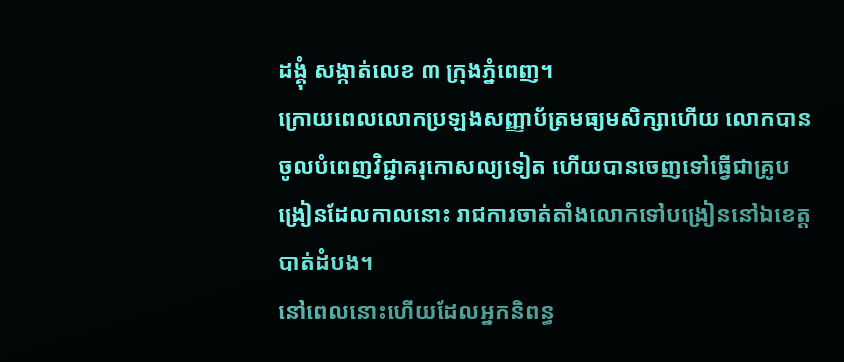ដង្គុំ សង្កាត់លេខ ៣ ក្រុងភ្នំពេញ។
ក្រោយពេលលោកប្រឡងសញ្ញាប័ត្រមធ្យមសិក្សាហើយ លោកបានចូលបំពេញវិជ្ជាគរុកោសល្យទៀត ហើយបានចេញទៅធ្វើជាគ្រូបង្រៀនដែលកាលនោះ រាជការចាត់តាំងលោកទៅបង្រៀននៅឯខេត្តបាត់ដំបង។
នៅពេលនោះហើយដែលអ្នកនិពន្ធ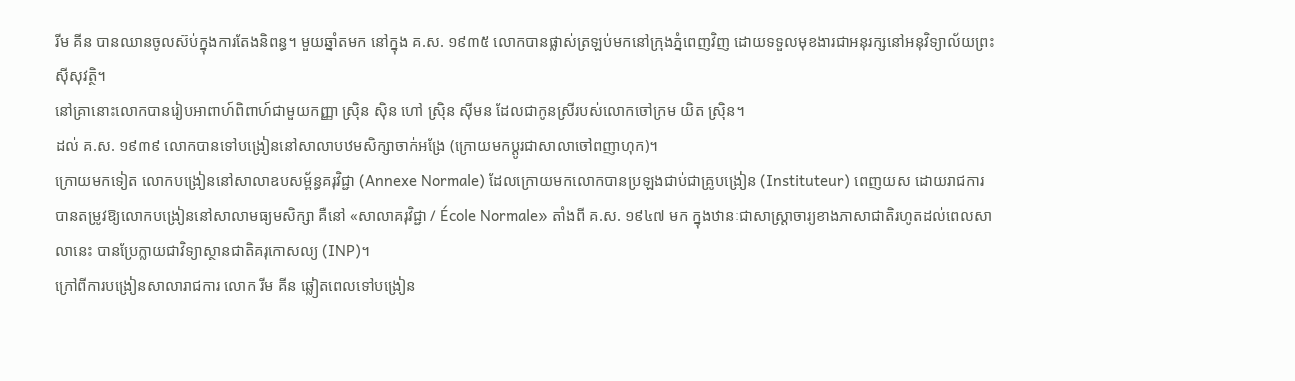រីម គីន បានឈានចូលស៊ប់ក្នុងការតែងនិពន្ធ។ មួយឆ្នាំតមក នៅក្នុង គ.ស. ១៩៣៥ លោកបានផ្លាស់ត្រឡប់មកនៅក្រុងភ្នំពេញវិញ ដោយទទួលមុខងារជាអនុរក្សនៅអនុវិទ្យាល័យព្រះស៊ីសុវត្ថិ។
នៅគ្រានោះលោកបានរៀបអាពាហ៍ពិពាហ៍ជាមួយកញ្ញា ស្រ៊ិន ស៊ិន ហៅ ស្រ៊ិន ស៊ីមន ដែលជាកូនស្រីរបស់លោកចៅក្រម យិត ស្រ៊ិន។
ដល់ គ.ស. ១៩៣៩ លោកបានទៅបង្រៀននៅសាលាបឋមសិក្សាចាក់អង្រែ (ក្រោយមកប្ដូរជាសាលាចៅពញាហុក)។
ក្រោយមកទៀត លោកបង្រៀននៅសាលាឧបសម្ព័ន្ធគរុវិជ្ជា (Annexe Normale) ដែលក្រោយមកលោកបានប្រឡងជាប់ជាគូ្របង្រៀន (Instituteur) ពេញយស ដោយរាជការបានតម្រូវឱ្យលោកបង្រៀននៅសាលាមធ្យមសិក្សា គឺនៅ «សាលាគរុវិជ្ជា / École Normale» តាំងពី គ.ស. ១៩៤៧ មក ក្នុងឋានៈជាសាស្ដ្រាចារ្យខាងភាសាជាតិរហូតដល់ពេលសាលានេះ បានប្រែក្លាយជាវិទ្យាស្ថានជាតិគរុកោសល្យ (INP)។
ក្រៅពីការបង្រៀនសាលារាជការ លោក រីម គីន ឆ្លៀតពេលទៅបង្រៀន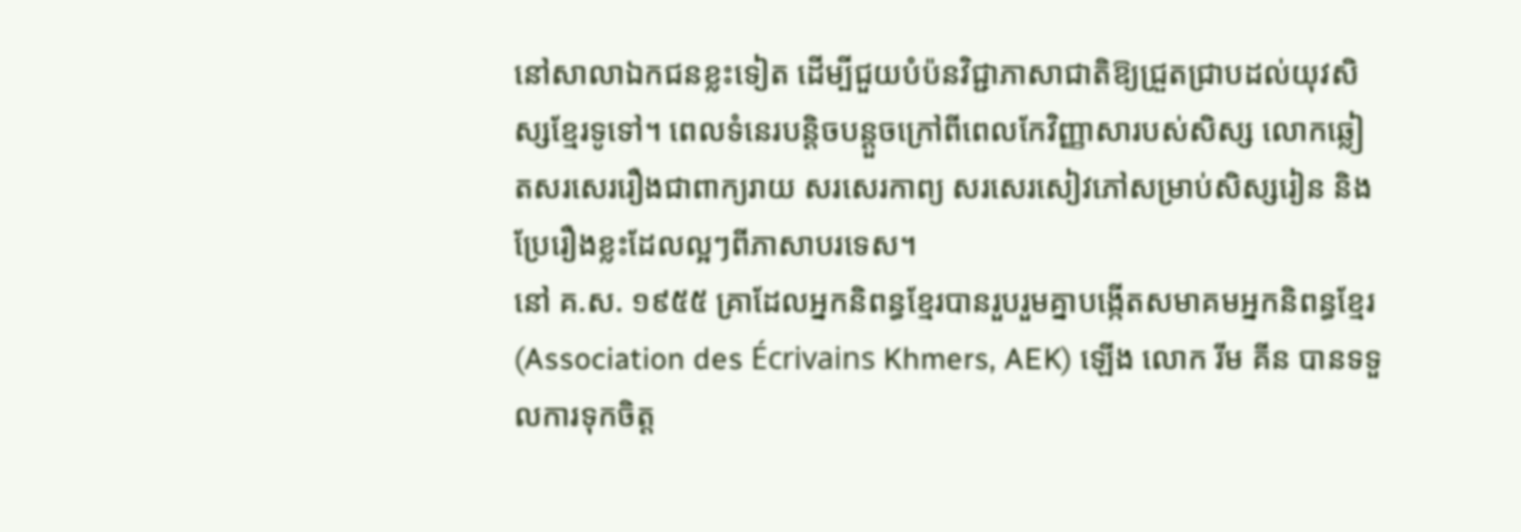នៅសាលាឯកជនខ្លះទៀត ដើម្បីជួយបំប៉នវិជ្ជាភាសាជាតិឱ្យជ្រួតជ្រាបដល់យុវសិស្សខ្មែរទូទៅ។ ពេលទំនេរបន្តិចបន្តួចក្រៅពីពេលកែវិញ្ញាសារបស់សិស្ស លោកឆ្លៀតសរសេររឿងជាពាក្យរាយ សរសេរកាព្យ សរសេរសៀវភៅសម្រាប់សិស្សរៀន និងប្រែរឿងខ្លះដែលល្អៗពីភាសាបរទេស។
នៅ គ.ស. ១៩៥៥ គ្រាដែលអ្នកនិពន្ធខ្មែរបានរួបរួមគ្នាបង្កើតសមាគមអ្នកនិពន្ធខ្មែរ (Association des Écrivains Khmers, AEK) ឡើង លោក រីម គីន បានទទួលការទុកចិត្ត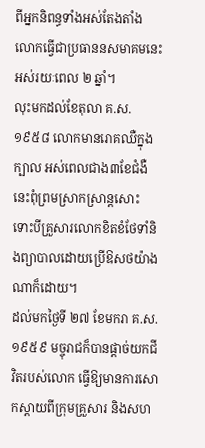ពីអ្នកនិពន្ធទាំងអស់តែងតាំង លោកធ្វើជាប្រធាននសមាគមនេះអស់រយៈពេល ២ ឆ្នាំ។
លុះមកដល់ខែតុលា គ.ស. ១៩៥៨ លោកមានរោគឈឺក្នុងក្បាល អស់ពេលជាង៣ខែជំងឺនេះពុំព្រមស្រាកស្រាន្តសោះ ទោះបីគ្រួសារលោកខិតខំថែទាំនិងព្យាបាលដោយប្រើឱសថយ៉ាងណាក៏ដោយ។
ដល់មកថ្ងៃទី ២៧ ខែមករា គ.ស. ១៩៥៩ មច្ចុរាជក៏បានផ្តាច់យកជីវិតរបស់លោក ធ្វើឱ្យមានការសោកស្តាយពីក្រុមគ្រួសារ និងសហ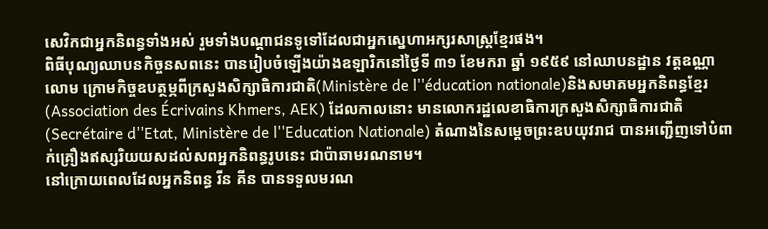សេវិកជាអ្នកនិពន្ធទាំងអស់ រួមទាំងបណ្ដាជនទូទៅដែលជាអ្នកស្នេហាអក្សរសាស្ត្រខ្មែរផង។
ពិធីបុណ្យឈាបនកិច្ចនសពនេះ បានរៀបចំឡើងយ៉ាងឧឡារិកនៅថ្ងៃទី ៣១ ខែមករា ឆ្នាំ ១៩៥៩ នៅឈាបនដ្ឋាន វត្តឧណ្ណាលោម ក្រោមកិច្ចឧបត្ថម្ភពីក្រសួងសិក្សាធិការជាតិ(Ministère de l''éducation nationale)និងសមាគមអ្នកនិពន្ធខ្មែរ (Association des Écrivains Khmers, AEK) ដែលកាលនោះ មានលោករដ្ឋលេខាធិការក្រសួងសិក្សាធិការជាតិ (Secrétaire d''Etat, Ministère de l''Education Nationale) តំណាងនៃសម្ដេចព្រះឧបយុវរាជ បានអញ្ជើញទៅបំពាក់គ្រឿងឥស្សរិយយសដល់សពអ្នកនិពន្ធរូបនេះ ជាប៉ាឆាមរណនាម។
នៅក្រោយពេលដែលអ្នកនិពន្ធ រីន គីន បានទទួលមរណ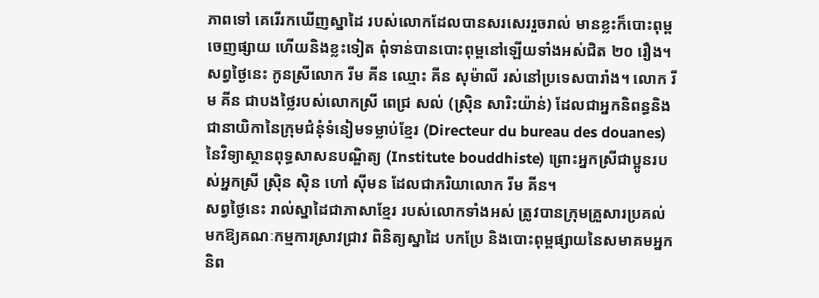ភាពទៅ គេរើរកឃើញស្នាដៃ របស់លោកដែលបានសរសេររួចរាល់ មានខ្លះក៏បោះពុម្ពចេញផ្សាយ ហើយនិងខ្លះទៀត ពុំទាន់បានបោះពុម្ពនៅឡើយទាំងអស់ជិត ២០ រឿង។
សព្វថ្ងៃនេះ កូនស្រីលោក រីម គីន ឈ្មោះ គីន សុម៉ាលី រស់នៅប្រទេសបារាំង។ លោក រីម គីន ជាបងថ្លៃរបស់លោកស្រី ពេជ្រ សល់ (ស្រ៊ិន សារិះយ៉ាន់) ដែលជាអ្នកនិពន្ធនិងជានាយិកានៃក្រុមជំនុំទំនៀមទម្លាប់ខ្មែរ (Directeur du bureau des douanes) នៃវិទ្យាស្ថានពុទ្ធសាសនបណ្ឌិត្យ (Institute bouddhiste) ព្រោះអ្នកស្រីជាប្អូនរបស់អ្នកស្រី ស្រ៊ិន ស៊ិន ហៅ ស៊ីមន ដែលជាភរិយាលោក រីម គីន។
សព្វថ្ងៃនេះ រាល់ស្នាដៃជាភាសាខ្មែរ របស់លោកទាំងអស់ ត្រូវបានក្រុមគ្រួសារប្រគល់មកឱ្យគណៈកម្មការស្រាវជ្រាវ ពិនិត្យស្នាដៃ បកប្រែ និងបោះពុម្ពផ្សាយនៃសមាគមអ្នកនិព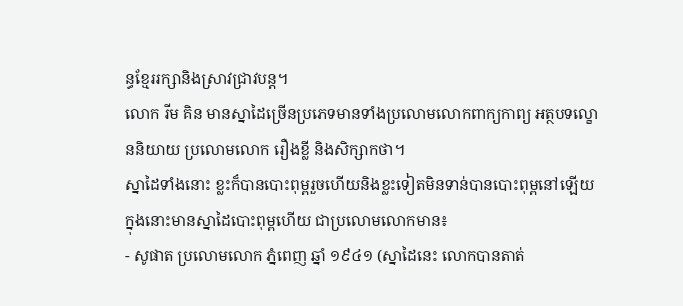ន្ធខ្មែររក្សានិងស្រាវជ្រាវបន្ត។
លោក រីម គិន មានស្នាដៃច្រើនប្រភេទមានទាំងប្រលោមលោកពាក្យកាព្យ អត្ថបទល្ខោននិយាយ ប្រលោមលោក រឿងខ្លី និងសិក្សាកថា។
ស្នាដៃទាំងនោះ ខ្លះក៏បានបោះពុម្ពរួចហើយនិងខ្លះទៀតមិនទាន់បានបោះពុម្ពនៅឡើយ ក្នុងនោះមានស្នាដៃបោះពុម្ពហើយ ជាប្រលោមលោកមាន៖
- សូផាត ប្រលោមលោក ភ្នំពេញ ឆ្នាំ ១៩៤១ (ស្នាដៃនេះ លោកបានតាត់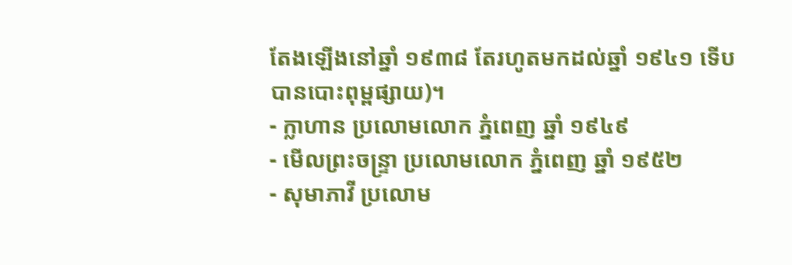តែងឡើងនៅឆ្នាំ ១៩៣៨ តែរហូតមកដល់ឆ្នាំ ១៩៤១ ទើបបានបោះពុម្ពផ្សាយ)។
- ក្លាហាន ប្រលោមលោក ភ្នំពេញ ឆ្នាំ ១៩៤៩
- មើលព្រះចន្រ្ទា ប្រលោមលោក ភ្នំពេញ ឆ្នាំ ១៩៥២
- សុមាភាវី ប្រលោម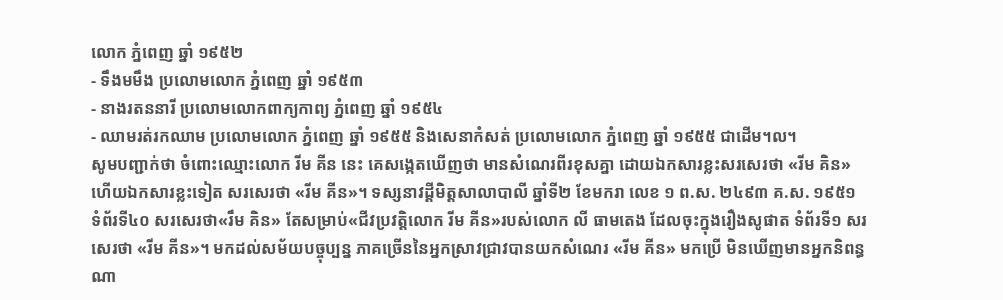លោក ភ្នំពេញ ឆ្នាំ ១៩៥២
- ទឹងមមឹង ប្រលោមលោក ភ្នំពេញ ឆ្នាំ ១៩៥៣
- នាងរតននារី ប្រលោមលោកពាក្យកាព្យ ភ្នំពេញ ឆ្នាំ ១៩៥៤
- ឈាមរត់រកឈាម ប្រលោមលោក ភ្នំពេញ ឆ្នាំ ១៩៥៥ និងសេនាកំសត់ ប្រលោមលោក ភ្នំពេញ ឆ្នាំ ១៩៥៥ ជាដើម។ល។
សូមបញ្ជាក់ថា ចំពោះឈ្មោះលោក រីម គីន នេះ គេសង្កេតឃើញថា មានសំណេរពីរខុសគ្នា ដោយឯកសារខ្លះសរសេរថា «រីម គិន» ហើយឯកសារខ្លះទៀត សរសេរថា «រីម គីន»។ ទស្សនាវដ្ដីមិត្តសាលាបាលី ឆ្នាំទី២ ខែមករា លេខ ១ ព.ស. ២៤៩៣ គ.ស. ១៩៥១ ទំព័រទី៤០ សរសេរថា«រឹម គិន» តែសម្រាប់«ជីវប្រវត្តិលោក រីម គីន»របស់លោក លី ធាមតេង ដែលចុះក្នុងរឿងសូផាត ទំព័រទី១ សរសេរថា «រីម គីន»។ មកដល់សម័យបច្ចុប្បន្ន ភាគច្រើននៃអ្នកស្រាវជ្រាវបានយកសំណេរ «រីម គីន» មកប្រើ មិនឃើញមានអ្នកនិពន្ធណា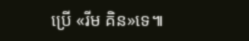ប្រើ «រីម គិន»ទេ៕